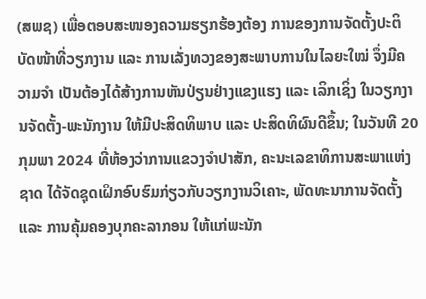(ສພຊ) ເພື່ອຕອບສະໜອງຄວາມຮຽກຮ້ອງຕ້ອງ ການຂອງການຈັດຕັ້ງປະຕິບັດໜ້າທີ່ວຽກງານ ແລະ ການເລັ່ງທວງຂອງສະພາບການໃນໄລຍະໃໝ່ ຈຶ່ງມີຄວາມຈຳ ເປັນຕ້ອງໄດ້ສ້າງການຫັນປ່ຽນຢ່າງແຂງແຮງ ແລະ ເລິກເຊິ່ງ ໃນວຽກງານຈັດຕັ້ງ-ພະນັກງານ ໃຫ້ມີປະສິດທິພາບ ແລະ ປະສິດທິຜົນດີຂຶ້ນ; ໃນວັນທີ 20 ກຸມພາ 2024 ທີ່ຫ້ອງວ່າການແຂວງຈໍາປາສັກ, ຄະນະເລຂາທິການສະພາແຫ່ງຊາດ ໄດ້ຈັດຊຸດເຝິກອົບຮົມກ່ຽວກັບວຽກງານວິເຄາະ, ພັດທະນາການຈັດຕັ້ງ ແລະ ການຄຸ້ມຄອງບຸກຄະລາກອນ ໃຫ້ແກ່ພະນັກ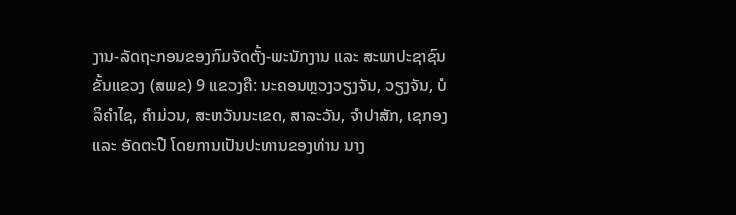ງານ-ລັດຖະກອນຂອງກົມຈັດຕັ້ງ-ພະນັກງານ ແລະ ສະພາປະຊາຊົນຂັ້ນແຂວງ (ສພຂ) 9 ແຂວງຄື: ນະຄອນຫຼວງວຽງຈັນ, ວຽງຈັນ, ບໍລິຄຳໄຊ, ຄຳມ່ວນ, ສະຫວັນນະເຂດ, ສາລະວັນ, ຈຳປາສັກ, ເຊກອງ ແລະ ອັດຕະປື ໂດຍການເປັນປະທານຂອງທ່ານ ນາງ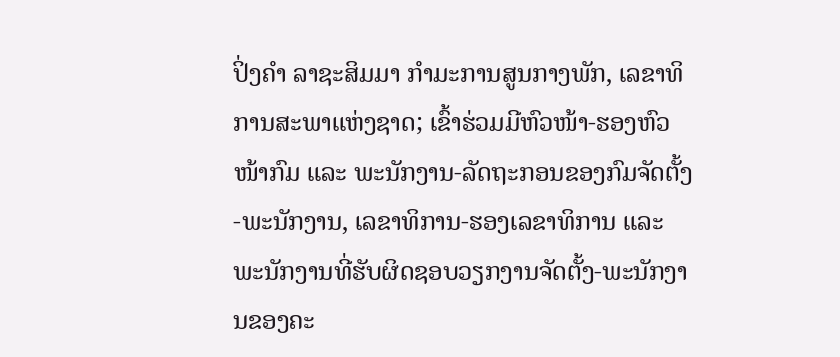ປິ່ງຄຳ ລາຊະສິມມາ ກຳມະການສູນກາງພັກ, ເລຂາທິການສະພາແຫ່ງຊາດ; ເຂົ້າຮ່ວມມີຫົວໜ້າ-ຮອງຫົວໜ້າກົມ ແລະ ພະນັກງານ-ລັດຖະກອນຂອງກົມຈັດຕັ້ງ-ພະນັກງານ, ເລຂາທິການ-ຮອງເລຂາທິການ ແລະ ພະນັກງານທີ່ຮັບຜິດຊອບວຽກງານຈັດຕັ້ງ-ພະນັກງານຂອງຄະ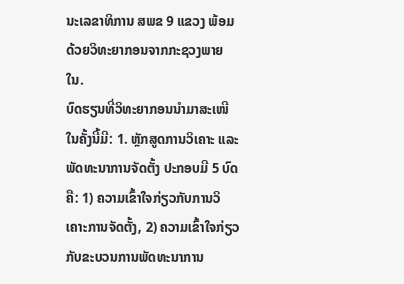ນະເລຂາທິການ ສພຂ 9 ແຂວງ ພ້ອມດ້ວຍວິທະຍາກອນຈາກກະຊວງພາຍໃນ.
ບົດຮຽນທີ່ວິທະຍາກອນນຳມາສະເໜີໃນຄັ້ງນີ້ມີ: 1. ຫຼັກສູດການວິເຄາະ ແລະ ພັດທະນາການຈັດຕັ້ງ ປະກອບມີ 5 ບົດຄື: 1) ຄວາມເຂົ້າໃຈກ່ຽວກັບການວິເຄາະການຈັດຕັ້ງ, 2) ຄວາມເຂົ້າໃຈກ່ຽວກັບຂະບວນການພັດທະນາການ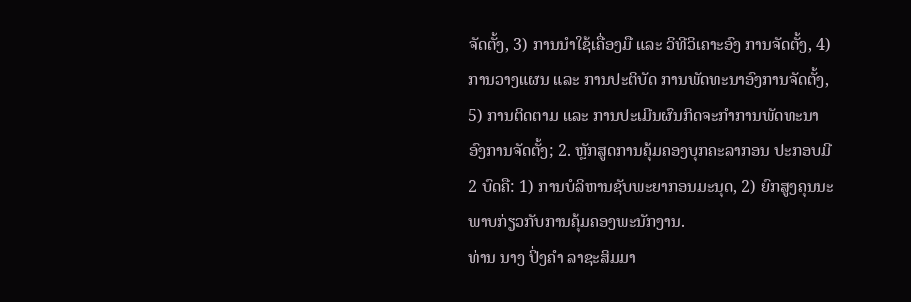ຈັດຕັ້ງ, 3) ການນຳໃຊ້ເຄື່ອງມື ແລະ ວິທີວິເຄາະອົງ ການຈັດຕັ້ງ, 4) ການວາງແຜນ ແລະ ການປະຕິບັດ ການພັດທະນາອົງການຈັດຕັ້ງ, 5) ການຕິດຕາມ ແລະ ການປະເມີນຜົນກິດຈະກຳການພັດທະນາອົງການຈັດຕັ້ງ; 2. ຫຼັກສູດການຄຸ້ມຄອງບຸກຄະລາກອນ ປະກອບມີ 2 ບົດຄື: 1) ການບໍລິຫານຊັບພະຍາກອນມະນຸດ, 2) ຍົກສູງຄຸນນະ ພາບກ່ຽວກັບການຄຸ້ມຄອງພະນັກງານ.
ທ່ານ ນາງ ປິ່ງຄຳ ລາຊະສິມມາ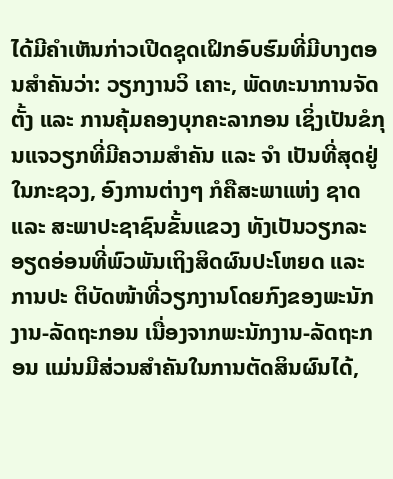ໄດ້ມີຄຳເຫັນກ່າວເປີດຊຸດເຝິກອົບຮົມທີ່ມີບາງຕອນສຳຄັນວ່າ: ວຽກງານວິ ເຄາະ, ພັດທະນາການຈັດຕັ້ງ ແລະ ການຄຸ້ມຄອງບຸກຄະລາກອນ ເຊິ່ງເປັນຂໍກຸນແຈວຽກທີ່ມີຄວາມສຳຄັນ ແລະ ຈຳ ເປັນທີ່ສຸດຢູ່ໃນກະຊວງ, ອົງການຕ່າງໆ ກໍຄືສະພາແຫ່ງ ຊາດ ແລະ ສະພາປະຊາຊົນຂັ້ນແຂວງ ທັງເປັນວຽກລະ ອຽດອ່ອນທີ່ພົວພັນເຖິງສິດຜົນປະໂຫຍດ ແລະ ການປະ ຕິບັດໜ້າທີ່ວຽກງານໂດຍກົງຂອງພະນັກງານ-ລັດຖະກອນ ເນື່ອງຈາກພະນັກງານ-ລັດຖະກອນ ແມ່ນມີສ່ວນສຳຄັນໃນການຕັດສິນຜົນໄດ້,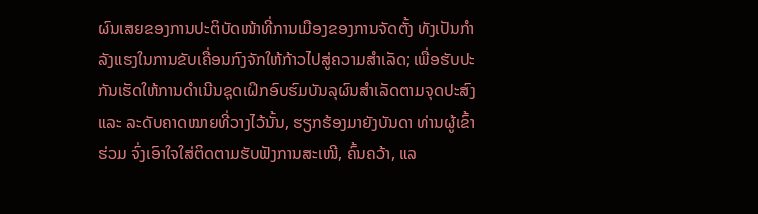ຜົນເສຍຂອງການປະຕິບັດໜ້າທີ່ການເມືອງຂອງການຈັດຕັ້ງ ທັງເປັນກຳລັງແຮງໃນການຂັບເຄື່ອນກົງຈັກໃຫ້ກ້າວໄປສູ່ຄວາມສຳເລັດ; ເພື່ອຮັບປະກັນເຮັດໃຫ້ການດຳເນີນຊຸດເຝິກອົບຮົມບັນລຸຜົນສຳເລັດຕາມຈຸດປະສົງ ແລະ ລະດັບຄາດໝາຍທີ່ວາງໄວ້ນັ້ນ, ຮຽກຮ້ອງມາຍັງບັນດາ ທ່ານຜູ້ເຂົ້າຮ່ວມ ຈົ່ງເອົາໃຈໃສ່ຕິດຕາມຮັບຟັງການສະເໜີ, ຄົ້ນຄວ້າ, ແລ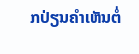ກປ່ຽນຄຳເຫັນຕໍ່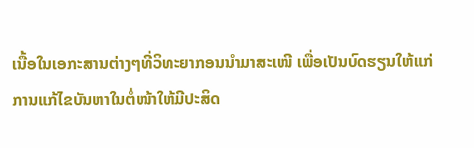ເນື້ອໃນເອກະສານຕ່າງໆທີ່ວິທະຍາກອນນຳມາສະເໜີ ເພື່ອເປັນບົດຮຽນໃຫ້ແກ່ການແກ້ໄຂບັນຫາໃນຕໍ່ໜ້າໃຫ້ມີປະສິດ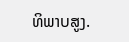ທິພາບສູງ.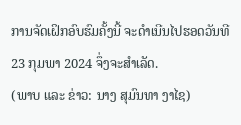ການຈັດເຝິກອົບຮົມຄັ້ງນີ້ ຈະດໍາເນີນໄປຮອດວັນທີ 23 ກຸມພາ 2024 ຈຶ່ງຈະສໍາເລັດ.
(ພາບ ແລະ ຂ່າວ: ນາງ ສຸມົນທາ ງາໄຊ)